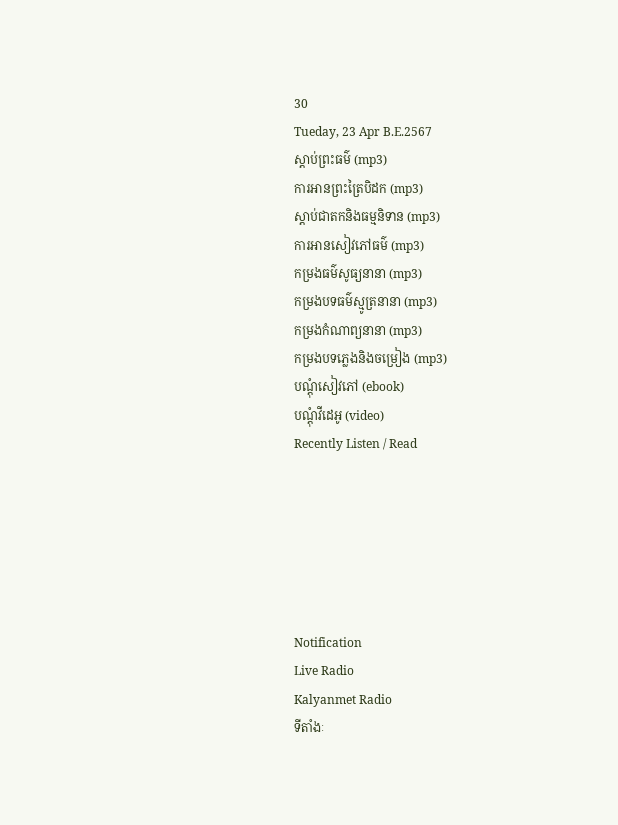30
Tueday, 23 Apr B.E.2567
ស្តាប់ព្រះធម៌ (mp3)
ការអានព្រះត្រៃបិដក (mp3)
ស្តាប់ជាតកនិងធម្មនិទាន (mp3)
ការអានសៀវភៅធម៌ (mp3)
កម្រងធម៌សូធ្យនានា (mp3)
កម្រងបទធម៌ស្មូត្រនានា (mp3)
កម្រងកំណាព្យនានា (mp3)
កម្រងបទភ្លេងនិងចម្រៀង (mp3)
បណ្តុំសៀវភៅ (ebook)
បណ្តុំវីដេអូ (video)
Recently Listen / Read






Notification
Live Radio
Kalyanmet Radio
ទីតាំងៈ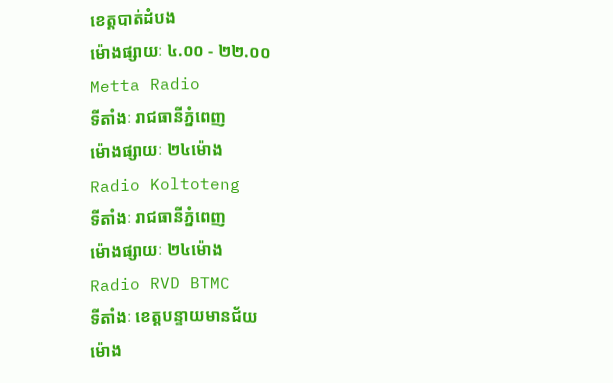ខេត្តបាត់ដំបង
ម៉ោងផ្សាយៈ ៤.០០ - ២២.០០
Metta Radio
ទីតាំងៈ រាជធានីភ្នំពេញ
ម៉ោងផ្សាយៈ ២៤ម៉ោង
Radio Koltoteng
ទីតាំងៈ រាជធានីភ្នំពេញ
ម៉ោងផ្សាយៈ ២៤ម៉ោង
Radio RVD BTMC
ទីតាំងៈ ខេត្តបន្ទាយមានជ័យ
ម៉ោង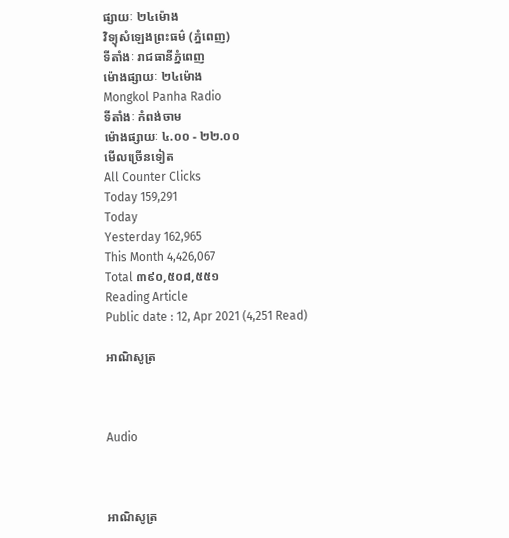ផ្សាយៈ ២៤ម៉ោង
វិទ្យុសំឡេងព្រះធម៌ (ភ្នំពេញ)
ទីតាំងៈ រាជធានីភ្នំពេញ
ម៉ោងផ្សាយៈ ២៤ម៉ោង
Mongkol Panha Radio
ទីតាំងៈ កំពង់ចាម
ម៉ោងផ្សាយៈ ៤.០០ - ២២.០០
មើលច្រើនទៀត
All Counter Clicks
Today 159,291
Today
Yesterday 162,965
This Month 4,426,067
Total ៣៩០,៥០៨,៥៥១
Reading Article
Public date : 12, Apr 2021 (4,251 Read)

អាណិសូត្រ



Audio



អាណិសូត្រ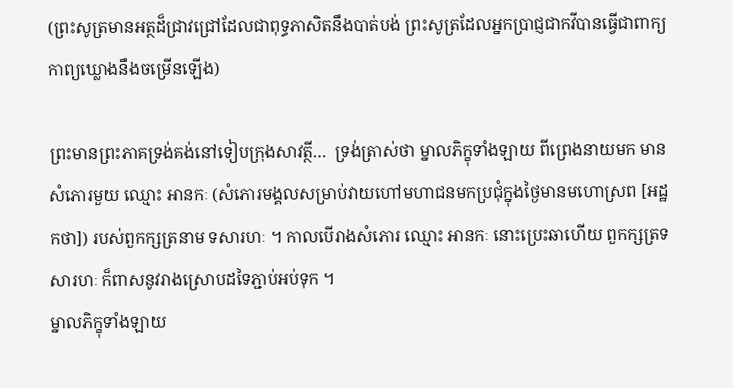(ព្រះសូត្រមានអត្ថដ៏ជ្រាវជ្រៅដែលជាពុទ្ធភាសិតនឹងបាត់បង់ ព្រះសូត្រដែលអ្នកប្រាជ្ញជាកវីបានធ្វើជាពាក្យកាព្យឃ្លោងនឹងចម្រើនឡើង)

ព្រះមានព្រះភាគទ្រង់គង់នៅទៀបក្រុងសាវត្ថី…  ទ្រង់ត្រាស់ថា ម្នាលភិក្ខុទាំងឡាយ ពីព្រេងនាយមក មានសំភោរមួយ ឈ្មោះ អានកៈ (សំភោរមង្គលសម្រាប់វាយហៅមហាជនមកប្រជុំក្នុងថ្ងៃមានមហោស្រព [អដ្ឋកថា]) របស់ពួកក្សត្រនាម ទសារហៈ ។ កាលបើរាងសំភោរ ឈ្មោះ អានកៈ នោះប្រេះឆាហើយ ពួកក្សត្រទសារហៈ ក៏ពាសនូវរាងស្រោបដទៃភ្ជាប់អប់ទុក ។
ម្នាលភិក្ខុទាំងឡាយ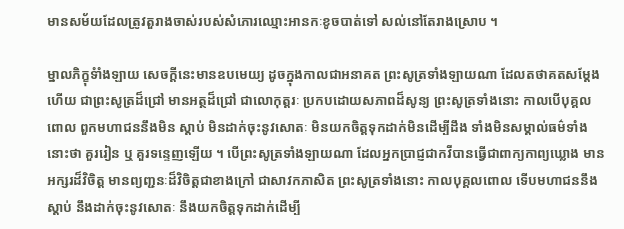មានសម័យដែលត្រូវតួរាងចាស់របស់សំភោរឈ្មោះអានកៈខូចបាត់ទៅ សល់នៅតែរាងស្រោប ។

ម្នាលភិក្ខុទំាំងឡាយ សេចក្តីនេះមានឧបមេយ្យ ដូចក្នុងកាលជាអនាគត ព្រះសូត្រទាំងឡាយណា ដែលតថាគតសម្តែងហើយ ជាព្រះសូត្រដ៏ជ្រៅ មានអត្ថដ៏ជ្រៅ ជាលោកុត្តរៈ ប្រកបដោយសភាពដ៏សូន្យ ព្រះសូត្រទាំងនោះ កាលបើបុគ្គលពោល ពួកមហាជននឹងមិន ស្តាប់ មិនដាក់ចុះនូវសោតៈ មិនយកចិត្តទុកដាក់មិនដើម្បីដឹង ទាំងមិនសម្គាល់ធម៌ទាំងនោះថា គួររៀន ឬ គួរទន្ទេញឡើយ ។ បើព្រះសូត្រទាំងឡាយណា ដែលអ្នកប្រាជ្ញជាកវីបានធ្វើជាពាក្យកាព្យឃ្លោង មានអក្សរដ៏វិចិត្ត មានព្យញ្ជនៈដ៏វិចិត្តជាខាងក្រៅ ជាសាវកភាសិត ព្រះសូត្រទាំងនោះ កាលបុគ្គលពោល ទើបមហាជននឹងស្តាប់ នឹងដាក់ចុះនូវសោតៈ នឹងយកចិត្តទុកដាក់ដើម្បី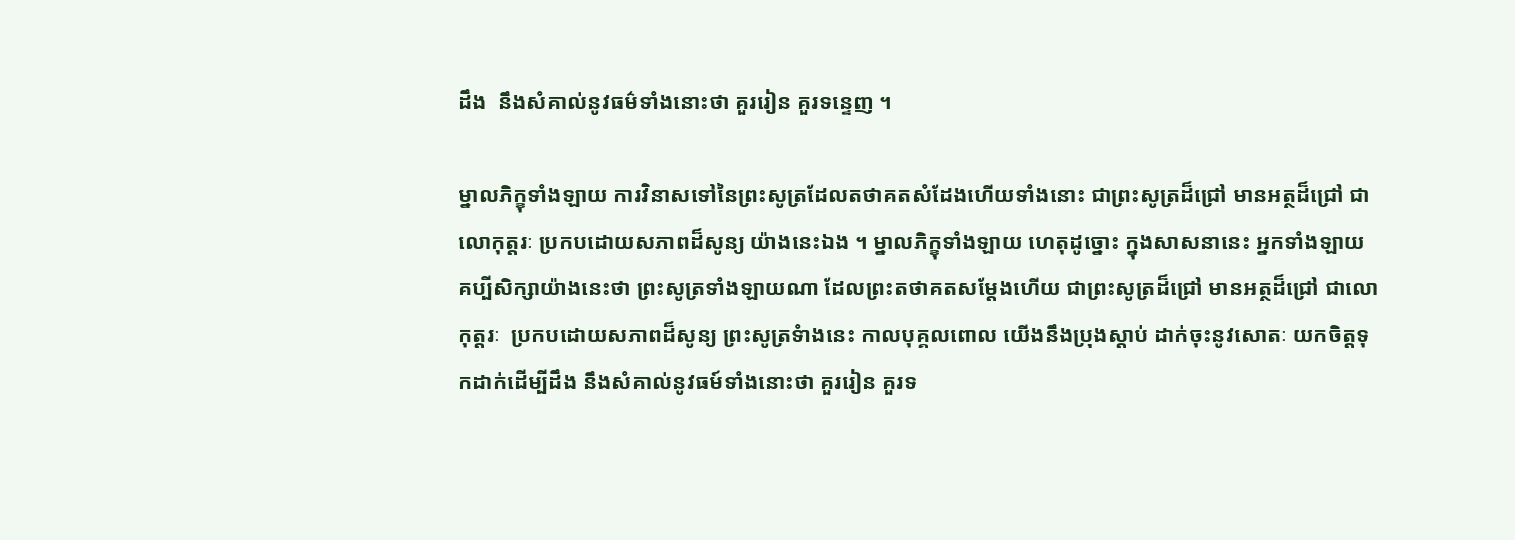ដឹង  នឹងសំគាល់នូវធម៌ទាំងនោះថា គួររៀន គួរទន្ទេញ ។

ម្នាលភិក្ខុទាំងឡាយ ការវិនាសទៅនៃព្រះសូត្រដែលតថាគតសំដែងហើយទាំងនោះ ជាព្រះសូត្រដ៏ជ្រៅ មានអត្ថដ៏ជ្រៅ ជាលោកុត្តរៈ ប្រកបដោយសភាពដ៏សូន្យ យ៉ាងនេះឯង ។ ម្នាលភិក្ខុទាំងឡាយ ហេតុដូច្នោះ ក្នុងសាសនានេះ អ្នកទាំងឡាយ គប្បីសិក្សាយ៉ាងនេះថា ព្រះសូត្រទាំងឡាយណា ដែលព្រះតថាគតសម្តែងហើយ ជាព្រះសូត្រដ៏ជ្រៅ មានអត្ថដ៏ជ្រៅ ជាលោកុត្តរៈ  ប្រកបដោយសភាពដ៏សូន្យ ព្រះសូត្រទំាងនេះ កាលបុគ្គលពោល យើងនឹងប្រុងស្តាប់ ដាក់ចុះនូវសោតៈ យកចិត្តទុកដាក់ដើម្បីដឹង នឹងសំគាល់នូវធម៍ទាំងនោះថា គួររៀន គួរទ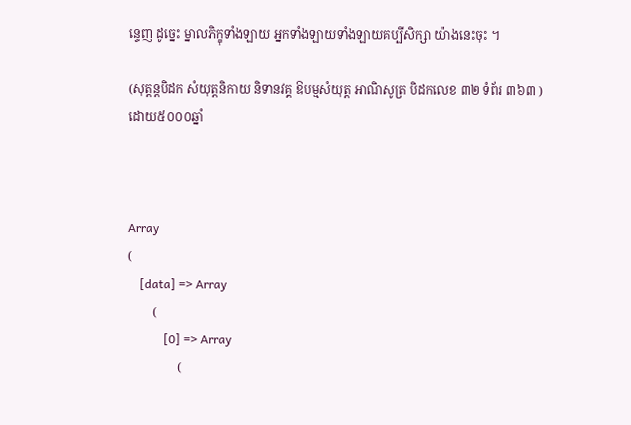ន្ទេញ ដូច្នេះ ម្នាលភិក្ខុទាំងឡាយ អ្នកទាំងឡាយទាំងឡាយគប្បីសិក្សា យ៉ាងនេះចុះ ។

(សុត្តន្តបិដក សំយុត្តនិកាយ និទានវគ្គ ឱបម្មសំយុត្ត អាណិសូត្រ បិដកលេខ ៣២ ទំព័រ ៣៦៣ )
ដោយ៥០០០ឆ្នាំ



Array
(
    [data] => Array
        (
            [0] => Array
                (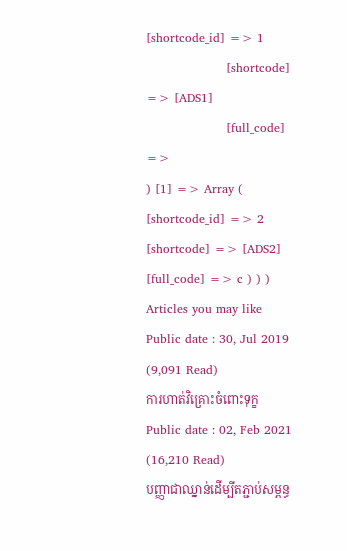[shortcode_id] => 1
                    [shortcode] => [ADS1]
                    [full_code] =>
) [1] => Array ( [shortcode_id] => 2 [shortcode] => [ADS2] [full_code] => c ) ) )
Articles you may like
Public date : 30, Jul 2019 (9,091 Read)
ការហាត់វិគ្រោះចំពោះទុក្ខ
Public date : 02, Feb 2021 (16,210 Read)
បញ្ញាជាឈ្នាន់ដើម្បីតភ្ជាប់សម្ពន្ធ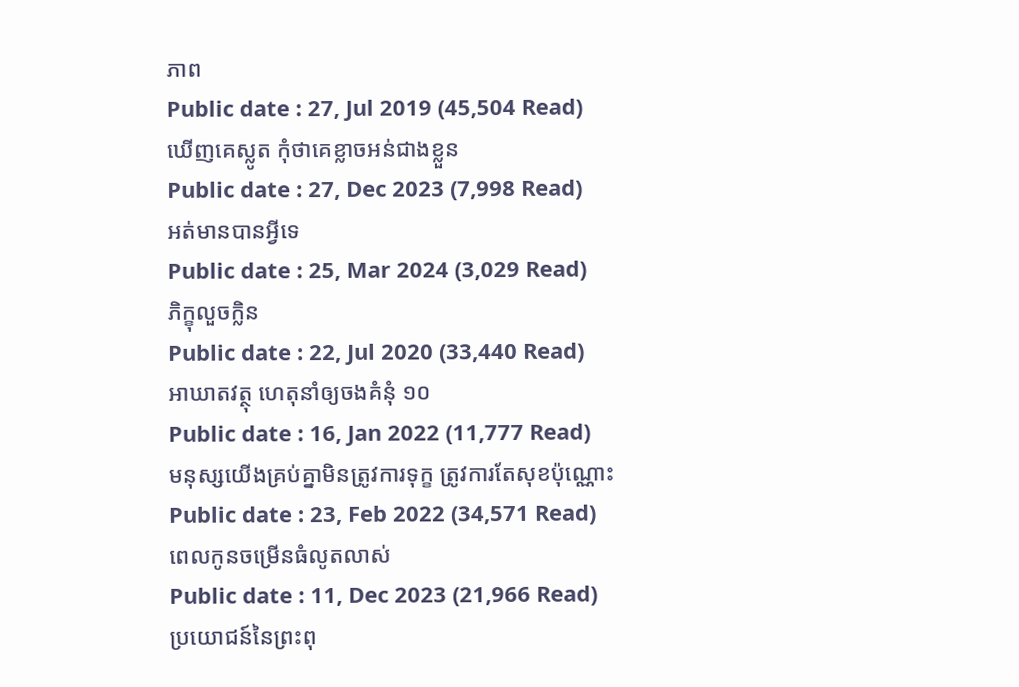ភាព
Public date : 27, Jul 2019 (45,504 Read)
ឃើញគេស្លូត កុំថាគេខ្លាចអន់ជាងខ្លួន
Public date : 27, Dec 2023 (7,998 Read)
អត់មានបានអ្វីទេ
Public date : 25, Mar 2024 (3,029 Read)
ភិក្ខុលួចក្លិន
Public date : 22, Jul 2020 (33,440 Read)
អាឃាតវត្ថុ ហេតុនាំឲ្យចងគំនុំ ១០
Public date : 16, Jan 2022 (11,777 Read)
មនុស្សយើងគ្រប់គ្នាមិនត្រូវការទុក្ខ ត្រូវការតែសុខប៉ុណ្ណោះ
Public date : 23, Feb 2022 (34,571 Read)
ពេលកូនចម្រើនធំលូតលាស់
Public date : 11, Dec 2023 (21,966 Read)
ប្រយោជន៍នៃព្រះពុ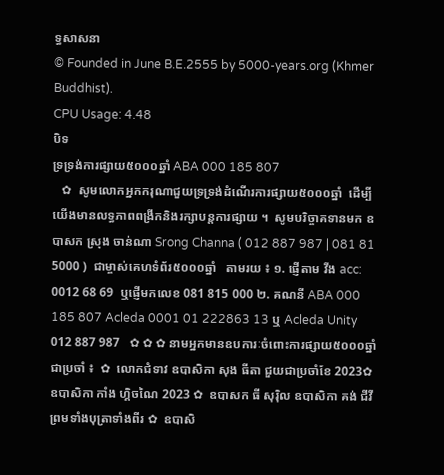ទ្ធសាសនា
© Founded in June B.E.2555 by 5000-years.org (Khmer Buddhist).
CPU Usage: 4.48
បិទ
ទ្រទ្រង់ការផ្សាយ៥០០០ឆ្នាំ ABA 000 185 807
   ✿  សូមលោកអ្នកករុណាជួយទ្រទ្រង់ដំណើរការផ្សាយ៥០០០ឆ្នាំ  ដើម្បីយើងមានលទ្ធភាពពង្រីកនិងរក្សាបន្តការផ្សាយ ។  សូមបរិច្ចាគទានមក ឧបាសក ស្រុង ចាន់ណា Srong Channa ( 012 887 987 | 081 81 5000 )  ជាម្ចាស់គេហទំព័រ៥០០០ឆ្នាំ   តាមរយ ៖ ១. ផ្ញើតាម វីង acc: 0012 68 69  ឬផ្ញើមកលេខ 081 815 000 ២. គណនី ABA 000 185 807 Acleda 0001 01 222863 13 ឬ Acleda Unity 012 887 987   ✿ ✿ ✿ នាមអ្នកមានឧបការៈចំពោះការផ្សាយ៥០០០ឆ្នាំ ជាប្រចាំ ៖  ✿  លោកជំទាវ ឧបាសិកា សុង ធីតា ជួយជាប្រចាំខែ 2023✿  ឧបាសិកា កាំង ហ្គិចណៃ 2023 ✿  ឧបាសក ធី សុរ៉ិល ឧបាសិកា គង់ ជីវី ព្រមទាំងបុត្រាទាំងពីរ ✿  ឧបាសិ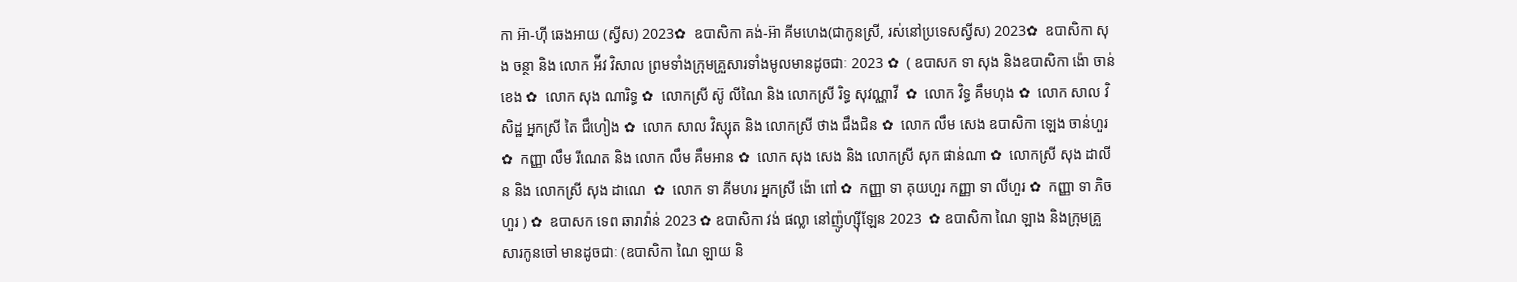កា អ៊ា-ហុី ឆេងអាយ (ស្វីស) 2023✿  ឧបាសិកា គង់-អ៊ា គីមហេង(ជាកូនស្រី, រស់នៅប្រទេសស្វីស) 2023✿  ឧបាសិកា សុង ចន្ថា និង លោក អ៉ីវ វិសាល ព្រមទាំងក្រុមគ្រួសារទាំងមូលមានដូចជាៈ 2023 ✿  ( ឧបាសក ទា សុង និងឧបាសិកា ង៉ោ ចាន់ខេង ✿  លោក សុង ណារិទ្ធ ✿  លោកស្រី ស៊ូ លីណៃ និង លោកស្រី រិទ្ធ សុវណ្ណាវី  ✿  លោក វិទ្ធ គឹមហុង ✿  លោក សាល វិសិដ្ឋ អ្នកស្រី តៃ ជឹហៀង ✿  លោក សាល វិស្សុត និង លោកស្រី ថាង ជឹងជិន ✿  លោក លឹម សេង ឧបាសិកា ឡេង ចាន់ហួរ ✿  កញ្ញា លឹម រីណេត និង លោក លឹម គឹមអាន ✿  លោក សុង សេង និង លោកស្រី សុក ផាន់ណា ✿  លោកស្រី សុង ដាលីន និង លោកស្រី សុង ដាណេ  ✿  លោក ទា គីមហរ អ្នកស្រី ង៉ោ ពៅ ✿  កញ្ញា ទា គុយហួរ កញ្ញា ទា លីហួរ ✿  កញ្ញា ទា ភិចហួរ ) ✿  ឧបាសក ទេព ឆារាវ៉ាន់ 2023 ✿ ឧបាសិកា វង់ ផល្លា នៅញ៉ូហ្ស៊ីឡែន 2023  ✿ ឧបាសិកា ណៃ ឡាង និងក្រុមគ្រួសារកូនចៅ មានដូចជាៈ (ឧបាសិកា ណៃ ឡាយ និ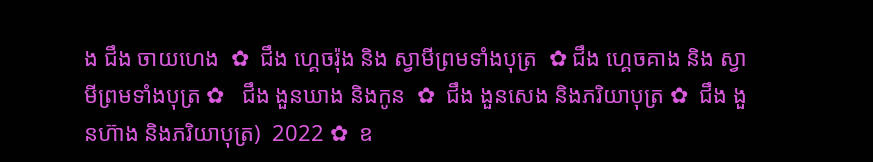ង ជឹង ចាយហេង  ✿  ជឹង ហ្គេចរ៉ុង និង ស្វាមីព្រមទាំងបុត្រ  ✿ ជឹង ហ្គេចគាង និង ស្វាមីព្រមទាំងបុត្រ ✿   ជឹង ងួនឃាង និងកូន  ✿  ជឹង ងួនសេង និងភរិយាបុត្រ ✿  ជឹង ងួនហ៊ាង និងភរិយាបុត្រ)  2022 ✿  ឧ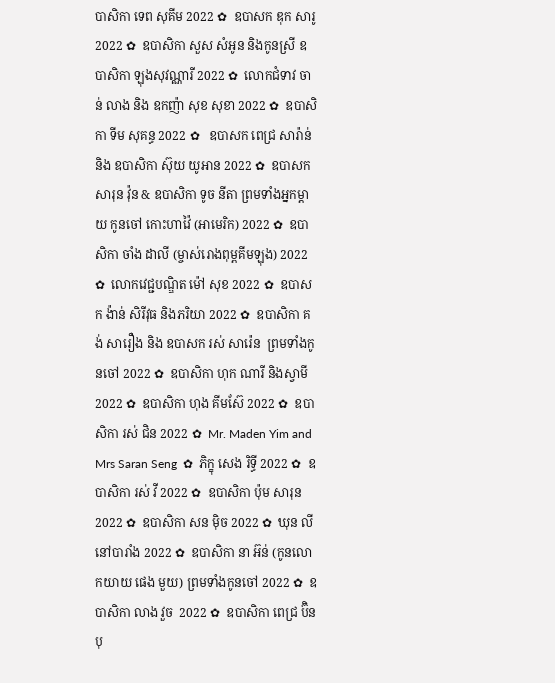បាសិកា ទេព សុគីម 2022 ✿  ឧបាសក ឌុក សារូ 2022 ✿  ឧបាសិកា សួស សំអូន និងកូនស្រី ឧបាសិកា ឡុងសុវណ្ណារី 2022 ✿  លោកជំទាវ ចាន់ លាង និង ឧកញ៉ា សុខ សុខា 2022 ✿  ឧបាសិកា ទីម សុគន្ធ 2022 ✿   ឧបាសក ពេជ្រ សារ៉ាន់ និង ឧបាសិកា ស៊ុយ យូអាន 2022 ✿  ឧបាសក សារុន វ៉ុន & ឧបាសិកា ទូច នីតា ព្រមទាំងអ្នកម្តាយ កូនចៅ កោះហាវ៉ៃ (អាមេរិក) 2022 ✿  ឧបាសិកា ចាំង ដាលី (ម្ចាស់រោងពុម្ពគីមឡុង) 2022 ✿  លោកវេជ្ជបណ្ឌិត ម៉ៅ សុខ 2022 ✿  ឧបាសក ង៉ាន់ សិរីវុធ និងភរិយា 2022 ✿  ឧបាសិកា គង់ សារឿង និង ឧបាសក រស់ សារ៉េន  ព្រមទាំងកូនចៅ 2022 ✿  ឧបាសិកា ហុក ណារី និងស្វាមី 2022 ✿  ឧបាសិកា ហុង គីមស៊ែ 2022 ✿  ឧបាសិកា រស់ ជិន 2022 ✿  Mr. Maden Yim and Mrs Saran Seng  ✿  ភិក្ខុ សេង រិទ្ធី 2022 ✿  ឧបាសិកា រស់ វី 2022 ✿  ឧបាសិកា ប៉ុម សារុន 2022 ✿  ឧបាសិកា សន ម៉ិច 2022 ✿  ឃុន លី នៅបារាំង 2022 ✿  ឧបាសិកា នា អ៊ន់ (កូនលោកយាយ ផេង មួយ) ព្រមទាំងកូនចៅ 2022 ✿  ឧបាសិកា លាង វួច  2022 ✿  ឧបាសិកា ពេជ្រ ប៊ិនបុ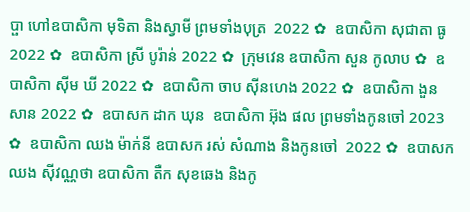ប្ផា ហៅឧបាសិកា មុទិតា និងស្វាមី ព្រមទាំងបុត្រ  2022 ✿  ឧបាសិកា សុជាតា ធូ  2022 ✿  ឧបាសិកា ស្រី បូរ៉ាន់ 2022 ✿  ក្រុមវេន ឧបាសិកា សួន កូលាប ✿  ឧបាសិកា ស៊ីម ឃី 2022 ✿  ឧបាសិកា ចាប ស៊ីនហេង 2022 ✿  ឧបាសិកា ងួន សាន 2022 ✿  ឧបាសក ដាក ឃុន  ឧបាសិកា អ៊ុង ផល ព្រមទាំងកូនចៅ 2023 ✿  ឧបាសិកា ឈង ម៉ាក់នី ឧបាសក រស់ សំណាង និងកូនចៅ  2022 ✿  ឧបាសក ឈង សុីវណ្ណថា ឧបាសិកា តឺក សុខឆេង និងកូ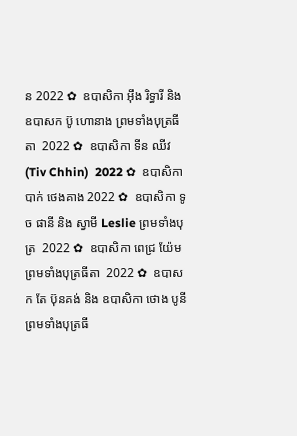ន 2022 ✿  ឧបាសិកា អុឹង រិទ្ធារី និង ឧបាសក ប៊ូ ហោនាង ព្រមទាំងបុត្រធីតា  2022 ✿  ឧបាសិកា ទីន ឈីវ (Tiv Chhin)  2022 ✿  ឧបាសិកា បាក់ ថេងគាង 2022 ✿  ឧបាសិកា ទូច ផានី និង ស្វាមី Leslie ព្រមទាំងបុត្រ  2022 ✿  ឧបាសិកា ពេជ្រ យ៉ែម ព្រមទាំងបុត្រធីតា  2022 ✿  ឧបាសក តែ ប៊ុនគង់ និង ឧបាសិកា ថោង បូនី ព្រមទាំងបុត្រធី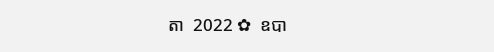តា  2022 ✿  ឧបា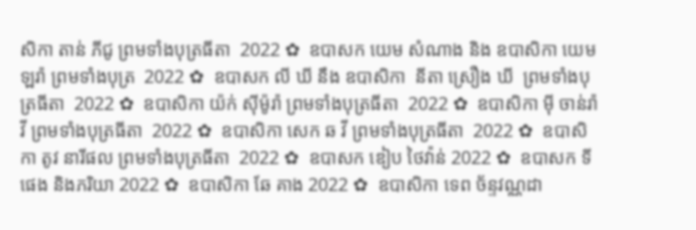សិកា តាន់ ភីជូ ព្រមទាំងបុត្រធីតា  2022 ✿  ឧបាសក យេម សំណាង និង ឧបាសិកា យេម ឡរ៉ា ព្រមទាំងបុត្រ  2022 ✿  ឧបាសក លី ឃី នឹង ឧបាសិកា  នីតា ស្រឿង ឃី  ព្រមទាំងបុត្រធីតា  2022 ✿  ឧបាសិកា យ៉ក់ សុីម៉ូរ៉ា ព្រមទាំងបុត្រធីតា  2022 ✿  ឧបាសិកា មុី ចាន់រ៉ាវី ព្រមទាំងបុត្រធីតា  2022 ✿  ឧបាសិកា សេក ឆ វី ព្រមទាំងបុត្រធីតា  2022 ✿  ឧបាសិកា តូវ នារីផល ព្រមទាំងបុត្រធីតា  2022 ✿  ឧបាសក ឌៀប ថៃវ៉ាន់ 2022 ✿  ឧបាសក ទី ផេង និងភរិយា 2022 ✿  ឧបាសិកា ឆែ គាង 2022 ✿  ឧបាសិកា ទេព ច័ន្ទវណ្ណដា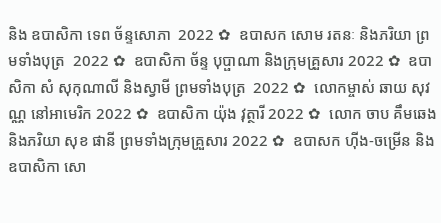និង ឧបាសិកា ទេព ច័ន្ទសោភា  2022 ✿  ឧបាសក សោម រតនៈ និងភរិយា ព្រមទាំងបុត្រ  2022 ✿  ឧបាសិកា ច័ន្ទ បុប្ផាណា និងក្រុមគ្រួសារ 2022 ✿  ឧបាសិកា សំ សុកុណាលី និងស្វាមី ព្រមទាំងបុត្រ  2022 ✿  លោកម្ចាស់ ឆាយ សុវណ្ណ នៅអាមេរិក 2022 ✿  ឧបាសិកា យ៉ុង វុត្ថារី 2022 ✿  លោក ចាប គឹមឆេង និងភរិយា សុខ ផានី ព្រមទាំងក្រុមគ្រួសារ 2022 ✿  ឧបាសក ហ៊ីង-ចម្រើន និងឧបាសិកា សោ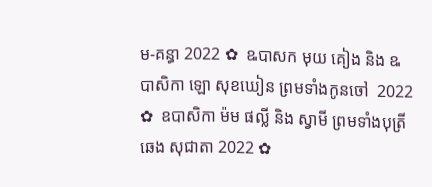ម-គន្ធា 2022 ✿  ឩបាសក មុយ គៀង និង ឩបាសិកា ឡោ សុខឃៀន ព្រមទាំងកូនចៅ  2022 ✿  ឧបាសិកា ម៉ម ផល្លី និង ស្វាមី ព្រមទាំងបុត្រី ឆេង សុជាតា 2022 ✿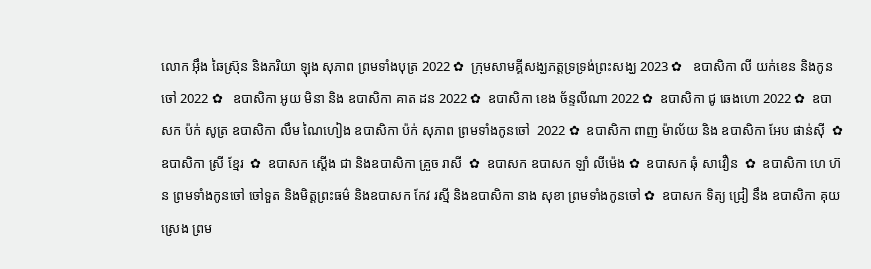លោក អ៊ឹង ឆៃស្រ៊ុន និងភរិយា ឡុង សុភាព ព្រមទាំងបុត្រ 2022 ✿  ក្រុមសាមគ្គីសង្ឃភត្តទ្រទ្រង់ព្រះសង្ឃ 2023 ✿   ឧបាសិកា លី យក់ខេន និងកូនចៅ 2022 ✿   ឧបាសិកា អូយ មិនា និង ឧបាសិកា គាត ដន 2022 ✿  ឧបាសិកា ខេង ច័ន្ទលីណា 2022 ✿  ឧបាសិកា ជូ ឆេងហោ 2022 ✿  ឧបាសក ប៉ក់ សូត្រ ឧបាសិកា លឹម ណៃហៀង ឧបាសិកា ប៉ក់ សុភាព ព្រមទាំងកូនចៅ  2022 ✿  ឧបាសិកា ពាញ ម៉ាល័យ និង ឧបាសិកា អែប ផាន់ស៊ី  ✿  ឧបាសិកា ស្រី ខ្មែរ  ✿  ឧបាសក ស្តើង ជា និងឧបាសិកា គ្រួច រាសី  ✿  ឧបាសក ឧបាសក ឡាំ លីម៉េង ✿  ឧបាសក ឆុំ សាវឿន  ✿  ឧបាសិកា ហេ ហ៊ន ព្រមទាំងកូនចៅ ចៅទួត និងមិត្តព្រះធម៌ និងឧបាសក កែវ រស្មី និងឧបាសិកា នាង សុខា ព្រមទាំងកូនចៅ ✿  ឧបាសក ទិត្យ ជ្រៀ នឹង ឧបាសិកា គុយ ស្រេង ព្រម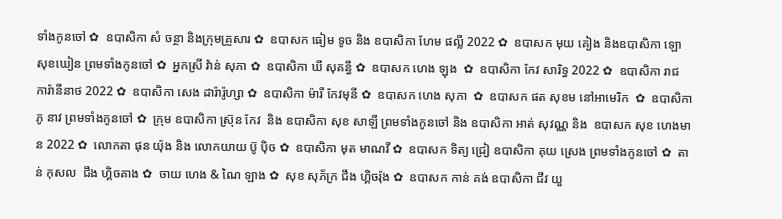ទាំងកូនចៅ ✿  ឧបាសិកា សំ ចន្ថា និងក្រុមគ្រួសារ ✿  ឧបាសក ធៀម ទូច និង ឧបាសិកា ហែម ផល្លី 2022 ✿  ឧបាសក មុយ គៀង និងឧបាសិកា ឡោ សុខឃៀន ព្រមទាំងកូនចៅ ✿  អ្នកស្រី វ៉ាន់ សុភា ✿  ឧបាសិកា ឃី សុគន្ធី ✿  ឧបាសក ហេង ឡុង  ✿  ឧបាសិកា កែវ សារិទ្ធ 2022 ✿  ឧបាសិកា រាជ ការ៉ានីនាថ 2022 ✿  ឧបាសិកា សេង ដារ៉ារ៉ូហ្សា ✿  ឧបាសិកា ម៉ារី កែវមុនី ✿  ឧបាសក ហេង សុភា  ✿  ឧបាសក ផត សុខម នៅអាមេរិក  ✿  ឧបាសិកា ភូ នាវ ព្រមទាំងកូនចៅ ✿  ក្រុម ឧបាសិកា ស្រ៊ុន កែវ  និង ឧបាសិកា សុខ សាឡី ព្រមទាំងកូនចៅ និង ឧបាសិកា អាត់ សុវណ្ណ និង  ឧបាសក សុខ ហេងមាន 2022 ✿  លោកតា ផុន យ៉ុង និង លោកយាយ ប៊ូ ប៉ិច ✿  ឧបាសិកា មុត មាណវី ✿  ឧបាសក ទិត្យ ជ្រៀ ឧបាសិកា គុយ ស្រេង ព្រមទាំងកូនចៅ ✿  តាន់ កុសល  ជឹង ហ្គិចគាង ✿  ចាយ ហេង & ណៃ ឡាង ✿  សុខ សុភ័ក្រ ជឹង ហ្គិចរ៉ុង ✿  ឧបាសក កាន់ គង់ ឧបាសិកា ជីវ យួ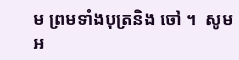ម ព្រមទាំងបុត្រនិង ចៅ ។  សូមអ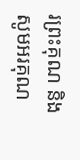រព្រះគុណ និង សូមអរគុណ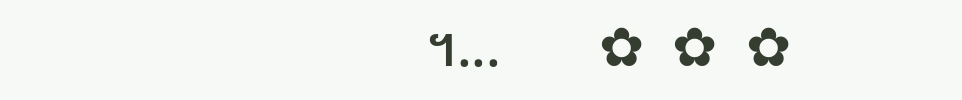។...       ✿  ✿  ✿